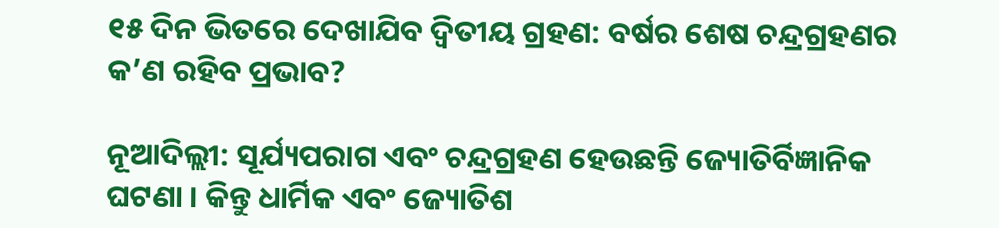୧୫ ଦିନ ଭିତରେ ଦେଖାଯିବ ଦ୍ୱିତୀୟ ଗ୍ରହଣ: ବର୍ଷର ଶେଷ ଚନ୍ଦ୍ରଗ୍ରହଣର କ’ଣ ରହିବ ପ୍ରଭାବ?

ନୂଆଦିଲ୍ଲୀ: ସୂର୍ଯ୍ୟପରାଗ ଏବଂ ଚନ୍ଦ୍ରଗ୍ରହଣ ହେଉଛନ୍ତି ଜ୍ୟୋତିର୍ବିଜ୍ଞାନିକ ଘଟଣା । କିନ୍ତୁ ଧାର୍ମିକ ଏବଂ ଜ୍ୟୋତିଶ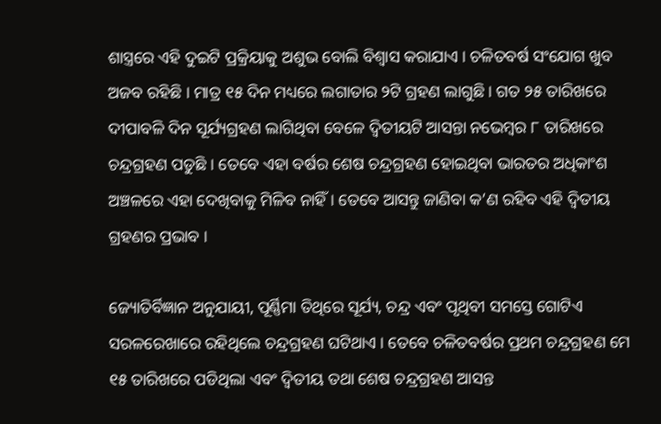ଶାସ୍ତ୍ରରେ ଏହି ଦୁଇଟି ପ୍ରକ୍ରିୟାକୁ ଅଶୁଭ ବୋଲି ବିଶ୍ୱାସ କରାଯାଏ । ଚଳିତବର୍ଷ ସଂଯୋଗ ଖୁବ ଅଜବ ରହିଛି । ମାତ୍ର ୧୫ ଦିନ ମଧ୍ୟରେ ଲଗାତାର ୨ଟି ଗ୍ରହଣ ଲାଗୁଛି । ଗତ ୨୫ ତାରିଖରେ ଦୀପାବଳି ଦିନ ସୂର୍ଯ୍ୟଗ୍ରହଣ ଲାଗିଥିବା ବେଳେ ଦ୍ୱିତୀୟଟି ଆସନ୍ତା ନଭେମ୍ବର ୮ ତାରିଖରେ ଚନ୍ଦ୍ରଗ୍ରହଣ ପଡୁଛି । ତେବେ ଏହା ବର୍ଷର ଶେଷ ଚନ୍ଦ୍ରଗ୍ରହଣ ହୋଇଥିବା ଭାରତର ଅଧିକାଂଶ ଅଞ୍ଚଳରେ ଏହା ଦେଖିବାକୁ ମିଳିବ ନାହିଁ । ତେବେ ଆସନ୍ତୁ ଜାଣିବା କ’ଣ ରହିବ ଏହି ଦ୍ୱିତୀୟ ଗ୍ରହଣର ପ୍ରଭାବ ।

ଜ୍ୟୋତିର୍ବିଜ୍ଞାନ ଅନୁଯାୟୀ, ପୂର୍ଣ୍ଣିମା ତିଥିରେ ସୂର୍ଯ୍ୟ, ଚନ୍ଦ୍ର ଏବଂ ପୃଥିବୀ ସମସ୍ତେ ଗୋଟିଏ ସରଳରେଖାରେ ରହିଥିଲେ ଚନ୍ଦ୍ରଗ୍ରହଣ ଘଟିଥାଏ । ତେବେ ଚଳିତବର୍ଷର ପ୍ରଥମ ଚନ୍ଦ୍ରଗ୍ରହଣ ମେ ୧୫ ତାରିଖରେ ପଡିଥିଲା ଏବଂ ଦ୍ୱିତୀୟ ତଥା ଶେଷ ଚନ୍ଦ୍ରଗ୍ରହଣ ଆସନ୍ତ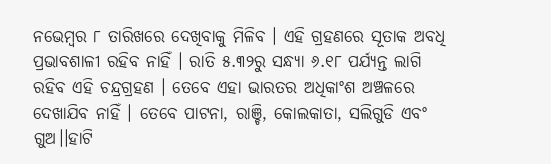ନଭେମ୍ବର ୮ ତାରିଖରେ ଦେଖିବାକୁ ମିଳିବ । ଏହି ଗ୍ରହଣରେ ସୂତାକ ଅବଧି ପ୍ରଭାବଶାଳୀ ରହିବ ନାହିଁ । ରାତି ୫.୩୨ରୁ ସନ୍ଧ୍ୟା ୬.୧୮ ପର୍ଯ୍ୟନ୍ତ ଲାଗି ରହିବ ଏହି ଚନ୍ଦ୍ରଗ୍ରହଣ । ତେବେ ଏହା ଭାରତର ଅଧିକାଂଶ ଅଞ୍ଚଳରେ ଦେଖାଯିବ ନାହିଁ । ତେବେ ପାଟନା, ରାଞ୍ଚି, କୋଲକାତା, ସଲିଗୁଡି ଏବଂ ଗୁଅ।।ହାଟି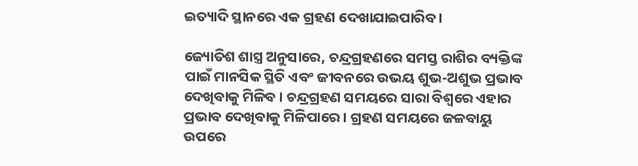ଇତ୍ୟାଦି ସ୍ଥାନରେ ଏକ ଗ୍ରହଣ ଦେଖାଯାଇପାରିବ ।

ଜ୍ୟୋତିଶ ଶାସ୍ତ୍ର ଅନୁସାରେ, ଚନ୍ଦ୍ରଗ୍ରହଣରେ ସମସ୍ତ ରାଶିର ବ୍ୟକ୍ତିଙ୍କ ପାଇଁ ମାନସିକ ସ୍ଥିତି ଏବଂ ଜୀବନରେ ଉଭୟ ଶୁଭ-ଅଶୁଭ ପ୍ରଭାବ ଦେଖିବାକୁ ମିଳିବ । ଚନ୍ଦ୍ରଗ୍ରହଣ ସମୟରେ ସାରା ବିଶ୍ୱରେ ଏହାର ପ୍ରଭାବ ଦେଖିବାକୁ ମିଳିପାରେ । ଗ୍ରହଣ ସମୟରେ ଜଳବାୟୁ ଉପରେ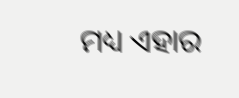ମଧ୍ୟ ଏହାର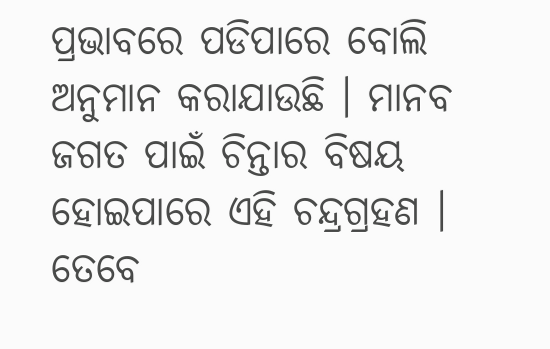ପ୍ରଭାବରେ ପଡିପାରେ ବୋଲି ଅନୁମାନ କରାଯାଉଛି । ମାନବ ଜଗତ ପାଇଁ ଚିନ୍ତାର ବିଷୟ ହୋଇପାରେ ଏହି ଚନ୍ଦ୍ରଗ୍ରହଣ । ତେବେ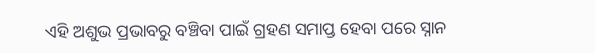ଏହି ଅଶୁଭ ପ୍ରଭାବରୁ ବଞ୍ଚିବା ପାଇଁ ଗ୍ରହଣ ସମାପ୍ତ ହେବା ପରେ ସ୍ନାନ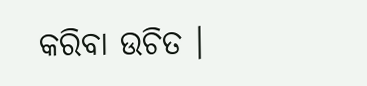କରିବା ଉଚିତ ।